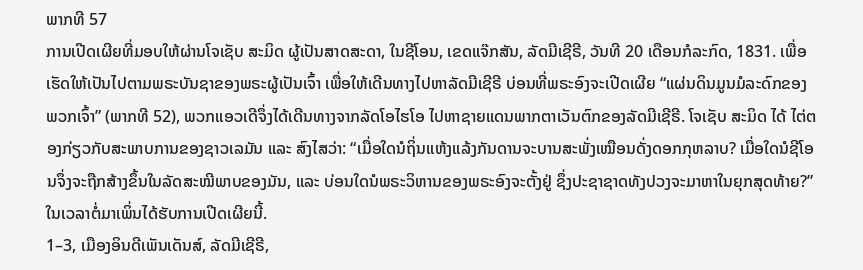ພາກທີ 57
ການເປີດເຜີຍທີ່ມອບໃຫ້ຜ່ານໂຈເຊັບ ສະມິດ ຜູ້ເປັນສາດສະດາ, ໃນຊີໂອນ, ເຂດແຈ໊ກສັນ, ລັດມີເຊີຣີ, ວັນທີ 20 ເດືອນກໍລະກົດ, 1831. ເພື່ອເຮັດໃຫ້ເປັນໄປຕາມພຣະບັນຊາຂອງພຣະຜູ້ເປັນເຈົ້າ ເພື່ອໃຫ້ເດີນທາງໄປຫາລັດມີເຊີຣີ ບ່ອນທີ່ພຣະອົງຈະເປີດເຜີຍ “ແຜ່ນດິນມູນມໍລະດົກຂອງພວກເຈົ້າ” (ພາກທີ 52), ພວກແອວເດີຈຶ່ງໄດ້ເດີນທາງຈາກລັດໂອໄຮໂອ ໄປຫາຊາຍແດນພາກຕາເວັນຕົກຂອງລັດມີເຊີຣີ. ໂຈເຊັບ ສະມິດ ໄດ້ ໄຕ່ຕອງກ່ຽວກັບສະພາບການຂອງຊາວເລມັນ ແລະ ສົງໄສວ່າ: “ເມື່ອໃດນໍຖິ່ນແຫ້ງແລ້ງກັນດານຈະບານສະພັ່ງເໝືອນດັ່ງດອກກຸຫລາບ? ເມື່ອໃດນໍຊີໂອນຈຶ່ງຈະຖືກສ້າງຂຶ້ນໃນລັດສະໝີພາບຂອງມັນ, ແລະ ບ່ອນໃດນໍພຣະວິຫານຂອງພຣະອົງຈະຕັ້ງຢູ່ ຊຶ່ງປະຊາຊາດທັງປວງຈະມາຫາໃນຍຸກສຸດທ້າຍ?” ໃນເວລາຕໍ່ມາເພິ່ນໄດ້ຮັບການເປີດເຜີຍນີ້.
1–3, ເມືອງອິນດີເພັນເດັນສ໌, ລັດມີເຊີຣີ,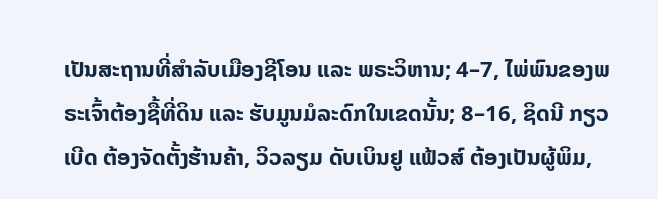ເປັນສະຖານທີ່ສຳລັບເມືອງຊີໂອນ ແລະ ພຣະວິຫານ; 4–7, ໄພ່ພົນຂອງພຣະເຈົ້າຕ້ອງຊື້ທີ່ດິນ ແລະ ຮັບມູນມໍລະດົກໃນເຂດນັ້ນ; 8–16, ຊິດນີ ກຽວເບີດ ຕ້ອງຈັດຕັ້ງຮ້ານຄ້າ, ວິວລຽມ ດັບເບິນຢູ ແຟ້ວສ໌ ຕ້ອງເປັນຜູ້ພິມ,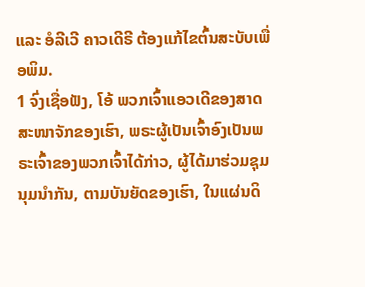ແລະ ອໍລີເວີ ຄາວເດີຣີ ຕ້ອງແກ້ໄຂຕົ້ນສະບັບເພື່ອພິມ.
1 ຈົ່ງເຊື່ອຟັງ, ໂອ້ ພວກເຈົ້າແອວເດີຂອງສາດສະໜາຈັກຂອງເຮົາ, ພຣະຜູ້ເປັນເຈົ້າອົງເປັນພຣະເຈົ້າຂອງພວກເຈົ້າໄດ້ກ່າວ, ຜູ້ໄດ້ມາຮ່ວມຊຸມນຸມນຳກັນ, ຕາມບັນຍັດຂອງເຮົາ, ໃນແຜ່ນດິ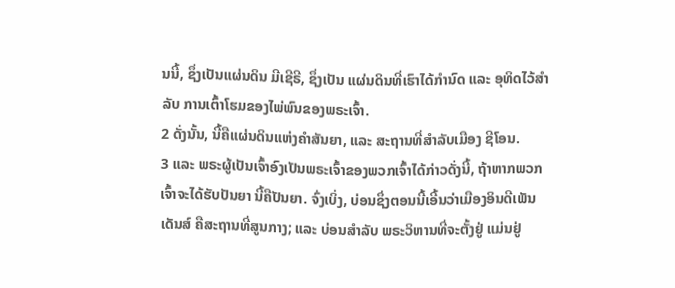ນນີ້, ຊຶ່ງເປັນແຜ່ນດິນ ມີເຊີຣີ, ຊຶ່ງເປັນ ແຜ່ນດິນທີ່ເຮົາໄດ້ກຳນົດ ແລະ ອຸທິດໄວ້ສຳລັບ ການເຕົ້າໂຮມຂອງໄພ່ພົນຂອງພຣະເຈົ້າ.
2 ດັ່ງນັ້ນ, ນີ້ຄືແຜ່ນດິນແຫ່ງຄຳສັນຍາ, ແລະ ສະຖານທີ່ສຳລັບເມືອງ ຊີໂອນ.
3 ແລະ ພຣະຜູ້ເປັນເຈົ້າອົງເປັນພຣະເຈົ້າຂອງພວກເຈົ້າໄດ້ກ່າວດັ່ງນີ້, ຖ້າຫາກພວກເຈົ້າຈະໄດ້ຮັບປັນຍາ ນີ້ຄືປັນຍາ. ຈົ່ງເບິ່ງ, ບ່ອນຊຶ່ງຕອນນີ້ເອີ້ນວ່າເມືອງອິນດີເພັນເດັນສ໌ ຄືສະຖານທີ່ສູນກາງ; ແລະ ບ່ອນສຳລັບ ພຣະວິຫານທີ່ຈະຕັ້ງຢູ່ ແມ່ນຢູ່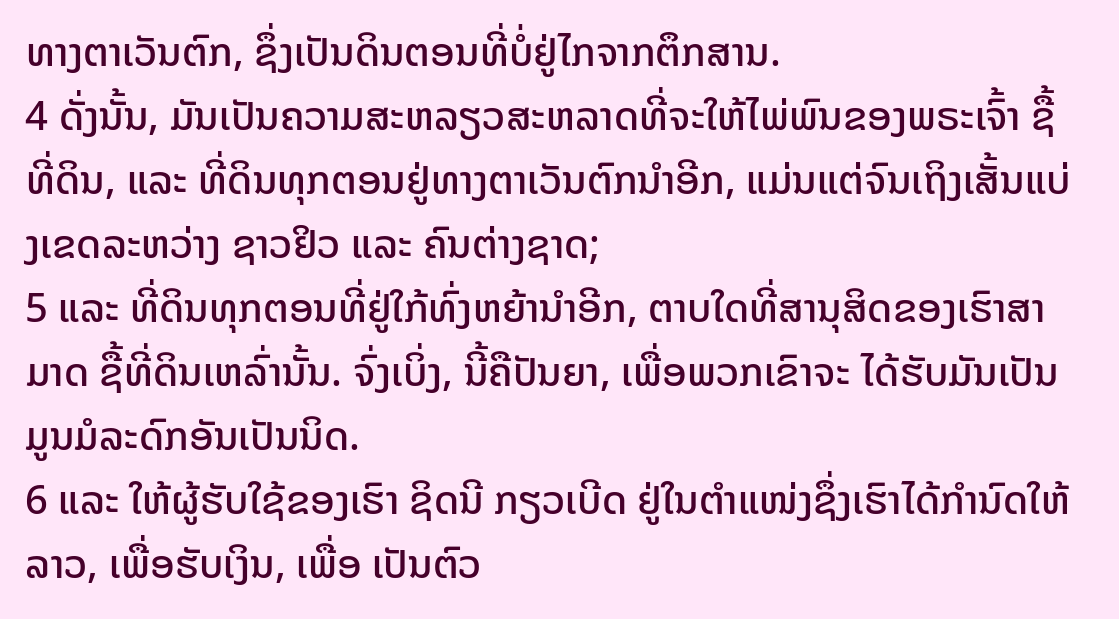ທາງຕາເວັນຕົກ, ຊຶ່ງເປັນດິນຕອນທີ່ບໍ່ຢູ່ໄກຈາກຕຶກສານ.
4 ດັ່ງນັ້ນ, ມັນເປັນຄວາມສະຫລຽວສະຫລາດທີ່ຈະໃຫ້ໄພ່ພົນຂອງພຣະເຈົ້າ ຊື້ທີ່ດິນ, ແລະ ທີ່ດິນທຸກຕອນຢູ່ທາງຕາເວັນຕົກນຳອີກ, ແມ່ນແຕ່ຈົນເຖິງເສັ້ນແບ່ງເຂດລະຫວ່າງ ຊາວຢິວ ແລະ ຄົນຕ່າງຊາດ;
5 ແລະ ທີ່ດິນທຸກຕອນທີ່ຢູ່ໃກ້ທົ່ງຫຍ້ານຳອີກ, ຕາບໃດທີ່ສານຸສິດຂອງເຮົາສາມາດ ຊື້ທີ່ດິນເຫລົ່ານັ້ນ. ຈົ່ງເບິ່ງ, ນີ້ຄືປັນຍາ, ເພື່ອພວກເຂົາຈະ ໄດ້ຮັບມັນເປັນມູນມໍລະດົກອັນເປັນນິດ.
6 ແລະ ໃຫ້ຜູ້ຮັບໃຊ້ຂອງເຮົາ ຊິດນີ ກຽວເບີດ ຢູ່ໃນຕຳແໜ່ງຊຶ່ງເຮົາໄດ້ກຳນົດໃຫ້ລາວ, ເພື່ອຮັບເງິນ, ເພື່ອ ເປັນຕົວ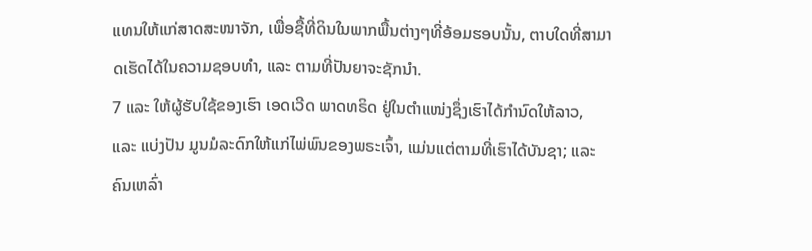ແທນໃຫ້ແກ່ສາດສະໜາຈັກ, ເພື່ອຊື້ທີ່ດິນໃນພາກພື້ນຕ່າງໆທີ່ອ້ອມຮອບນັ້ນ, ຕາບໃດທີ່ສາມາດເຮັດໄດ້ໃນຄວາມຊອບທຳ, ແລະ ຕາມທີ່ປັນຍາຈະຊັກນຳ.
7 ແລະ ໃຫ້ຜູ້ຮັບໃຊ້ຂອງເຮົາ ເອດເວີດ ພາດທຣິດ ຢູ່ໃນຕຳແໜ່ງຊຶ່ງເຮົາໄດ້ກຳນົດໃຫ້ລາວ, ແລະ ແບ່ງປັນ ມູນມໍລະດົກໃຫ້ແກ່ໄພ່ພົນຂອງພຣະເຈົ້າ, ແມ່ນແຕ່ຕາມທີ່ເຮົາໄດ້ບັນຊາ; ແລະ ຄົນເຫລົ່າ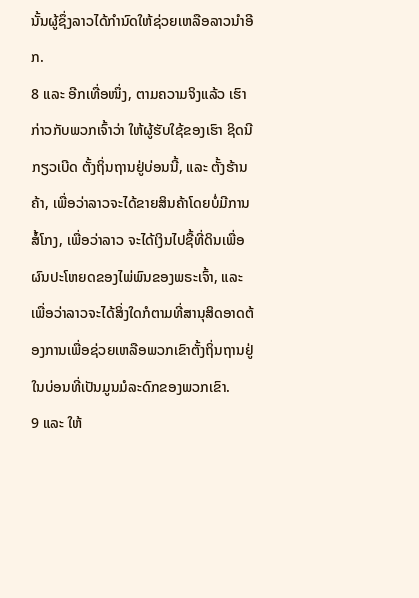ນັ້ນຜູ້ຊຶ່ງລາວໄດ້ກຳນົດໃຫ້ຊ່ວຍເຫລືອລາວນຳອີກ.
8 ແລະ ອີກເທື່ອໜຶ່ງ, ຕາມຄວາມຈິງແລ້ວ ເຮົາກ່າວກັບພວກເຈົ້າວ່າ ໃຫ້ຜູ້ຮັບໃຊ້ຂອງເຮົາ ຊິດນີ ກຽວເບີດ ຕັ້ງຖິ່ນຖານຢູ່ບ່ອນນີ້, ແລະ ຕັ້ງຮ້ານຄ້າ, ເພື່ອວ່າລາວຈະໄດ້ຂາຍສິນຄ້າໂດຍບໍ່ມີການສໍ້ໂກງ, ເພື່ອວ່າລາວ ຈະໄດ້ເງິນໄປຊື້ທີ່ດິນເພື່ອຜົນປະໂຫຍດຂອງໄພ່ພົນຂອງພຣະເຈົ້າ, ແລະ ເພື່ອວ່າລາວຈະໄດ້ສິ່ງໃດກໍຕາມທີ່ສານຸສິດອາດຕ້ອງການເພື່ອຊ່ວຍເຫລືອພວກເຂົາຕັ້ງຖິ່ນຖານຢູ່ໃນບ່ອນທີ່ເປັນມູນມໍລະດົກຂອງພວກເຂົາ.
9 ແລະ ໃຫ້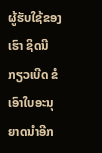ຜູ້ຮັບໃຊ້ຂອງເຮົາ ຊິດນີ ກຽວເບີດ ຂໍເອົາໃບອະນຸຍາດນຳອີກ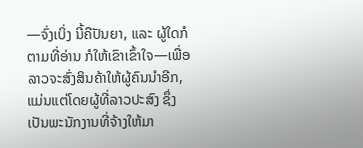—ຈົ່ງເບິ່ງ ນີ້ຄືປັນຍາ, ແລະ ຜູ້ໃດກໍຕາມທີ່ອ່ານ ກໍໃຫ້ເຂົາເຂົ້າໃຈ—ເພື່ອລາວຈະສົ່ງສິນຄ້າໃຫ້ຜູ້ຄົນນຳອີກ, ແມ່ນແຕ່ໂດຍຜູ້ທີ່ລາວປະສົງ ຊຶ່ງເປັນພະນັກງານທີ່ຈ້າງໃຫ້ມາ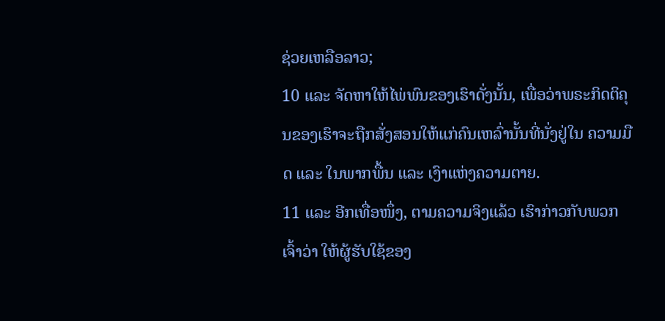ຊ່ວຍເຫລືອລາວ;
10 ແລະ ຈັດຫາໃຫ້ໄພ່ພົນຂອງເຮົາດັ່ງນັ້ນ, ເພື່ອວ່າພຣະກິດຕິຄຸນຂອງເຮົາຈະຖືກສັ່ງສອນໃຫ້ແກ່ຄົນເຫລົ່ານັ້ນທີ່ນັ່ງຢູ່ໃນ ຄວາມມືດ ແລະ ໃນພາກພື້ນ ແລະ ເງົາແຫ່ງຄວາມຕາຍ.
11 ແລະ ອີກເທື່ອໜຶ່ງ, ຕາມຄວາມຈິງແລ້ວ ເຮົາກ່າວກັບພວກເຈົ້າວ່າ ໃຫ້ຜູ້ຮັບໃຊ້ຂອງ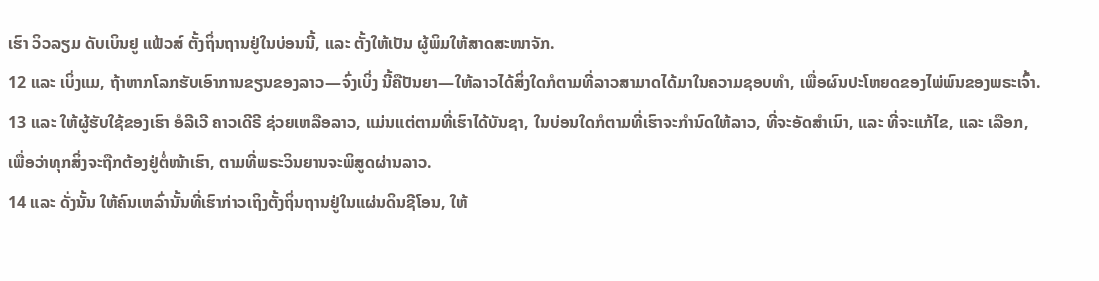ເຮົາ ວິວລຽມ ດັບເບິນຢູ ແຟ້ວສ໌ ຕັ້ງຖິ່ນຖານຢູ່ໃນບ່ອນນີ້, ແລະ ຕັ້ງໃຫ້ເປັນ ຜູ້ພິມໃຫ້ສາດສະໜາຈັກ.
12 ແລະ ເບິ່ງແມ, ຖ້າຫາກໂລກຮັບເອົາການຂຽນຂອງລາວ—ຈົ່ງເບິ່ງ ນີ້ຄືປັນຍາ—ໃຫ້ລາວໄດ້ສິ່ງໃດກໍຕາມທີ່ລາວສາມາດໄດ້ມາໃນຄວາມຊອບທຳ, ເພື່ອຜົນປະໂຫຍດຂອງໄພ່ພົນຂອງພຣະເຈົ້າ.
13 ແລະ ໃຫ້ຜູ້ຮັບໃຊ້ຂອງເຮົາ ອໍລີເວີ ຄາວເດີຣີ ຊ່ວຍເຫລືອລາວ, ແມ່ນແຕ່ຕາມທີ່ເຮົາໄດ້ບັນຊາ, ໃນບ່ອນໃດກໍຕາມທີ່ເຮົາຈະກຳນົດໃຫ້ລາວ, ທີ່ຈະອັດສຳເນົາ, ແລະ ທີ່ຈະແກ້ໄຂ, ແລະ ເລືອກ, ເພື່ອວ່າທຸກສິ່ງຈະຖືກຕ້ອງຢູ່ຕໍ່ໜ້າເຮົາ, ຕາມທີ່ພຣະວິນຍານຈະພິສູດຜ່ານລາວ.
14 ແລະ ດັ່ງນັ້ນ ໃຫ້ຄົນເຫລົ່ານັ້ນທີ່ເຮົາກ່າວເຖິງຕັ້ງຖິ່ນຖານຢູ່ໃນແຜ່ນດິນຊີໂອນ, ໃຫ້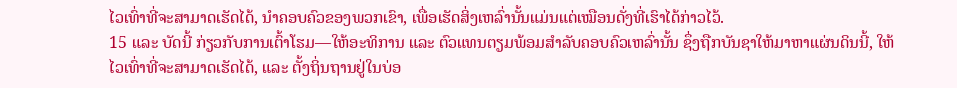ໄວເທົ່າທີ່ຈະສາມາດເຮັດໄດ້, ນຳຄອບຄົວຂອງພວກເຂົາ, ເພື່ອເຮັດສິ່ງເຫລົ່ານັ້ນແມ່ນແຕ່ເໝືອນດັ່ງທີ່ເຮົາໄດ້ກ່າວໄວ້.
15 ແລະ ບັດນີ້ ກ່ຽວກັບການເຕົ້າໂຮມ—ໃຫ້ອະທິການ ແລະ ຕົວແທນຕຽມພ້ອມສຳລັບຄອບຄົວເຫລົ່ານັ້ນ ຊຶ່ງຖືກບັນຊາໃຫ້ມາຫາແຜ່ນດິນນີ້, ໃຫ້ໄວເທົ່າທີ່ຈະສາມາດເຮັດໄດ້, ແລະ ຕັ້ງຖິ່ນຖານຢູ່ໃນບ່ອ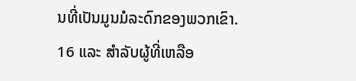ນທີ່ເປັນມູນມໍລະດົກຂອງພວກເຂົາ.
16 ແລະ ສຳລັບຜູ້ທີ່ເຫລືອ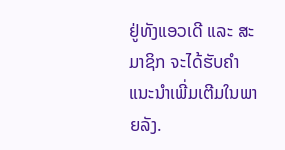ຢູ່ທັງແອວເດີ ແລະ ສະມາຊິກ ຈະໄດ້ຮັບຄຳແນະນຳເພີ່ມເຕີມໃນພາຍລັງ.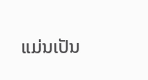ແມ່ນເປັນ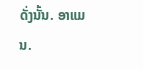ດັ່ງນັ້ນ. ອາແມນ.